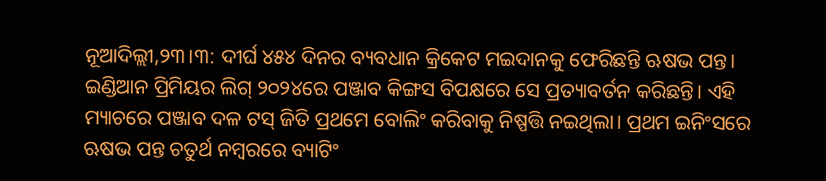ନୂଆଦିଲ୍ଲୀ,୨୩।୩: ଦୀର୍ଘ ୪୫୪ ଦିନର ବ୍ୟବଧାନ କ୍ରିକେଟ ମଇଦାନକୁ ଫେରିଛନ୍ତି ଋଷଭ ପନ୍ତ। ଇଣ୍ଡିଆନ ପ୍ରିମିୟର ଲିଗ୍ ୨୦୨୪ରେ ପଞ୍ଜାବ କିଙ୍ଗସ ବିପକ୍ଷରେ ସେ ପ୍ରତ୍ୟାବର୍ତନ କରିଛନ୍ତି। ଏହି ମ୍ୟାଚରେ ପଞ୍ଜାବ ଦଳ ଟସ୍ ଜିତି ପ୍ରଥମେ ବୋଲିଂ କରିବାକୁ ନିଷ୍ପତ୍ତି ନଇଥିଲା। ପ୍ରଥମ ଇନିଂସରେ ଋଷଭ ପନ୍ତ ଚତୁର୍ଥ ନମ୍ବରରେ ବ୍ୟାଟିଂ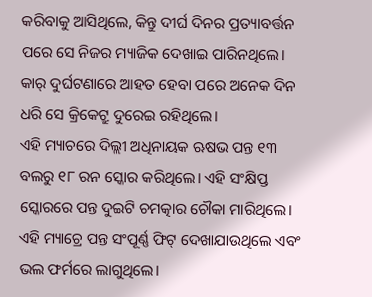କରିବାକୁ ଆସିଥିଲେ, କିନ୍ତୁ ଦୀର୍ଘ ଦିନର ପ୍ରତ୍ୟାବର୍ତ୍ତନ ପରେ ସେ ନିଜର ମ୍ୟାଜିକ ଦେଖାଇ ପାରିନଥିଲେ। କାର୍ ଦୁର୍ଘଟଣାରେ ଆହତ ହେବା ପରେ ଅନେକ ଦିନ ଧରି ସେ କ୍ରିକେଟ୍ରୁ ଦୁରେଇ ରହିଥିଲେ।
ଏହି ମ୍ୟାଚରେ ଦିଲ୍ଲୀ ଅଧିନାୟକ ଋଷଭ ପନ୍ତ ୧୩ ବଲରୁ ୧୮ ରନ ସ୍କୋର କରିଥିଲେ। ଏହି ସଂକ୍ଷିପ୍ତ ସ୍କୋରରେ ପନ୍ତ ଦୁଇଟି ଚମତ୍କାର ଚୌକା ମାରିଥିଲେ। ଏହି ମ୍ୟାଚ୍ରେ ପନ୍ତ ସଂପୂର୍ଣ୍ଣ ଫିଟ୍ ଦେଖାଯାଉଥିଲେ ଏବଂ ଭଲ ଫର୍ମରେ ଲାଗୁଥିଲେ।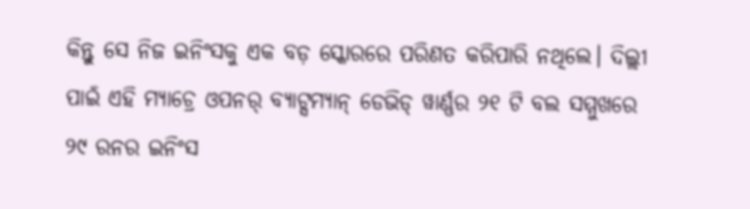କିନ୍ତୁ ସେ ନିଜ ଇନିଂସକୁ ଏକ ବଡ଼ ସ୍କୋରରେ ପରିଣତ କରିପାରି ନଥିଲେ। ଦିଲ୍ଲୀ ପାଇଁ ଏହି ମ୍ୟାଚ୍ରେ ଓପନର୍ ବ୍ୟାଟ୍ସମ୍ୟାନ୍ ଡେଭିଡ୍ ୱାର୍ଣ୍ଣର ୨୧ ଟି ବଲ ସମ୍ମୁଖରେ ୨୯ ରନର ଇନିଂସ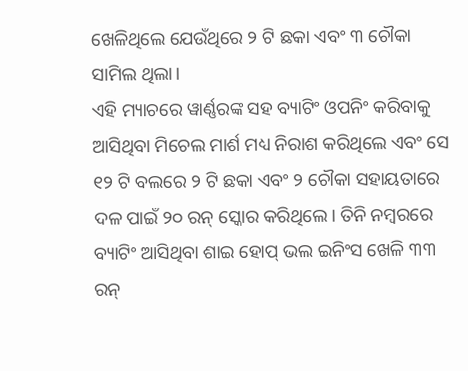ଖେଳିଥିଲେ ଯେଉଁଥିରେ ୨ ଟି ଛକା ଏବଂ ୩ ଚୌକା ସାମିଲ ଥିଲା।
ଏହି ମ୍ୟାଚରେ ୱାର୍ଣ୍ଣରଙ୍କ ସହ ବ୍ୟାଟିଂ ଓପନିଂ କରିବାକୁ ଆସିଥିବା ମିଚେଲ ମାର୍ଶ ମଧ୍ୟ ନିରାଶ କରିଥିଲେ ଏବଂ ସେ ୧୨ ଟି ବଲରେ ୨ ଟି ଛକା ଏବଂ ୨ ଚୌକା ସହାୟତାରେ ଦଳ ପାଇଁ ୨୦ ରନ୍ ସ୍କୋର କରିଥିଲେ। ତିନି ନମ୍ବରରେ ବ୍ୟାଟିଂ ଆସିଥିବା ଶାଇ ହୋପ୍ ଭଲ ଇନିଂସ ଖେଳି ୩୩ ରନ୍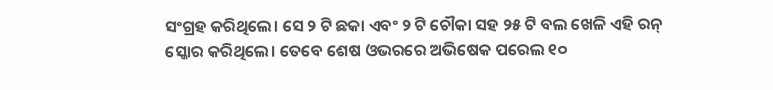ସଂଗ୍ରହ କରିଥିଲେ। ସେ ୨ ଟି ଛକା ଏବଂ ୨ ଟି ଚୌକା ସହ ୨୫ ଟି ବଲ ଖେଳି ଏହି ରନ୍ ସ୍କୋର କରିଥିଲେ। ତେବେ ଶେଷ ଓଭରରେ ଅଭିଷେକ ପରେଲ ୧୦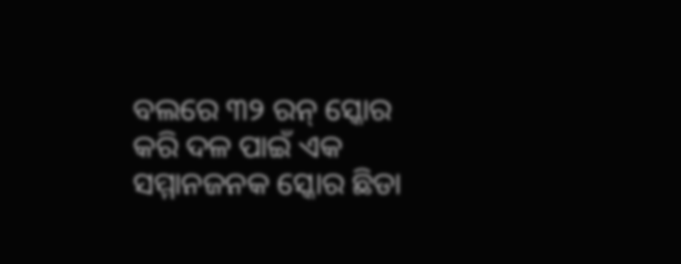ବଲରେ ୩୨ ରନ୍ ସ୍କୋର କରି ଦଳ ପାଇଁ ଏକ ସମ୍ମାନଜନକ ସ୍କୋର ଛିଡା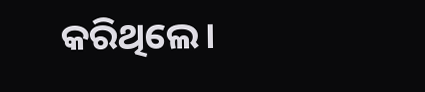କରିଥିଲେ।